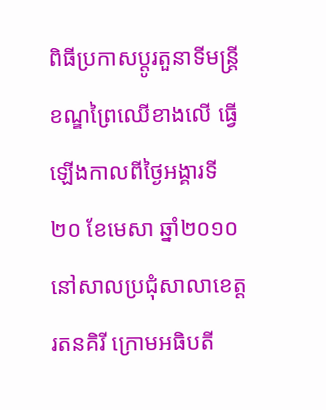ពិធីប្រកាសប្ដូរតួនាទីមន្ត្រីខណ្ឌព្រៃឈើខាងលើ ធ្វើឡើងកាលពីថ្ងៃអង្គារទី២០ ខែមេសា ឆ្នាំ២០១០ នៅសាលប្រជុំសាលាខេត្តរតនគិរី ក្រោមអធិបតី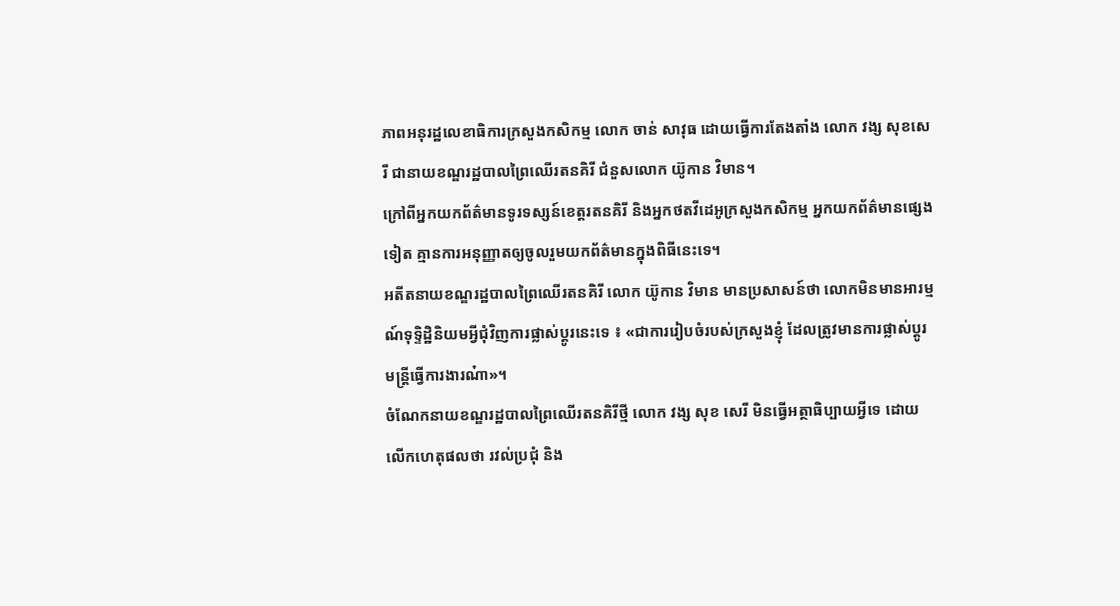ភាពអនុរដ្ឋលេខាធិការក្រសួងកសិកម្ម លោក ចាន់ សាវុធ ដោយធ្វើការតែងតាំង លោក វង្ស សុខសេរី ជានាយខណ្ឌរដ្ឋបាលព្រៃឈើរតនគិរី ជំនួសលោក យ៊ូកាន វិមាន។
ក្រៅពីអ្នកយកព័ត៌មានទូរទស្សន៍ខេត្តរតនគិរី និងអ្នកថតវីដេអូក្រសួងកសិកម្ម អ្នកយកព័ត៌មានផ្សេងទៀត គ្មានការអនុញ្ញាតឲ្យចូលរួមយកព័ត៌មានក្នុងពិធីនេះទេ។
អតីតនាយខណ្ឌរដ្ឋបាលព្រៃឈើរតនគិរី លោក យ៊ូកាន វិមាន មានប្រសាសន៍ថា លោកមិនមានអារម្មណ៍ទុទ្ទិដ្ឋិនិយមអ្វីជុំវិញការផ្លាស់ប្ដូរនេះទេ ៖ «ជាការរៀបចំរបស់ក្រសួងខ្ញុំ ដែលត្រូវមានការផ្លាស់ប្ដូរមន្ត្រីធ្វើការងារណ៎ា»។
ចំណែកនាយខណ្ឌរដ្ឋបាលព្រៃឈើរតនគិរីថ្មី លោក វង្ស សុខ សេរី មិនធ្វើអត្ថាធិប្បាយអ្វីទេ ដោយលើកហេតុផលថា រវល់ប្រជុំ និង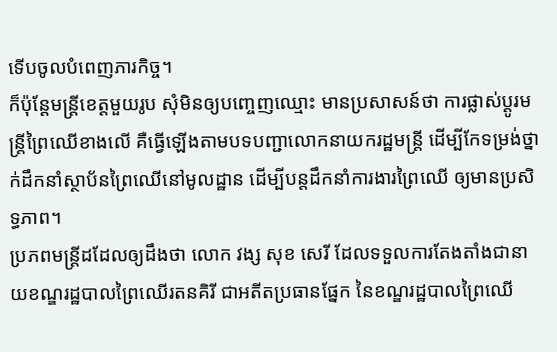ទើបចូលបំពេញភារកិច្ច។
ក៏ប៉ុន្តែមន្ត្រីខេត្តមួយរូប សុំមិនឲ្យបញ្ចេញឈ្មោះ មានប្រសាសន៍ថា ការផ្លាស់ប្ដូរមន្ត្រីព្រៃឈើខាងលើ គឺធ្វើឡើងតាមបទបញ្ជាលោកនាយករដ្ឋមន្ត្រី ដើម្បីកែទម្រង់ថ្នាក់ដឹកនាំស្ថាប័នព្រៃឈើនៅមូលដ្ឋាន ដើម្បីបន្តដឹកនាំការងារព្រៃឈើ ឲ្យមានប្រសិទ្ធភាព។
ប្រភពមន្ត្រីដដែលឲ្យដឹងថា លោក វង្ស សុខ សេរី ដែលទទួលការតែងតាំងជានាយខណ្ឌរដ្ឋបាលព្រៃឈើរតនគិរី ជាអតីតប្រធានផ្នែក នៃខណ្ឌរដ្ឋបាលព្រៃឈើ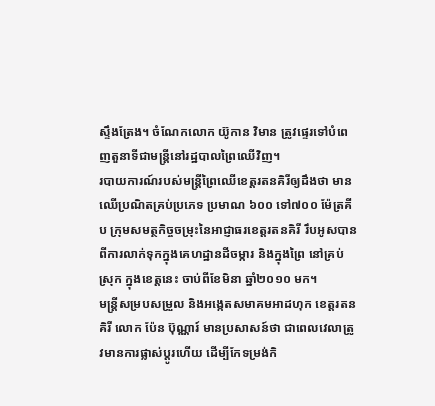ស្ទឹងត្រែង។ ចំណែកលោក យ៊ូកាន វិមាន ត្រូវផ្ទេរទៅបំពេញតួនាទីជាមន្ត្រីនៅរដ្ឋបាលព្រៃឈើវិញ។
របាយការណ៍របស់មន្ត្រីព្រៃឈើខេត្តរតនគិរីឲ្យដឹងថា មានឈើប្រណិតគ្រប់ប្រភេទ ប្រមាណ ៦០០ ទៅ៧០០ ម៉ែត្រគីប ក្រុមសមត្ថកិច្ចចម្រុះនៃអាជ្ញាធរខេត្តរតនគិរី រឹបអូសបានពីការលាក់ទុកក្នុងគេហដ្ឋានដីចម្ការ និងក្នុងព្រៃ នៅគ្រប់ស្រុក ក្នុងខេត្តនេះ ចាប់ពីខែមិនា ឆ្នាំ២០១០ មក។
មន្ត្រីសម្របសម្រួល និងអង្កេតសមាគមអាដហុក ខេត្តរតនគិរី លោក ប៉ែន ប៊ុណ្ណារ៍ មានប្រសាសន៍ថា ជាពេលវេលាត្រូវមានការផ្លាស់ប្ដូរហើយ ដើម្បីកែទម្រង់កិ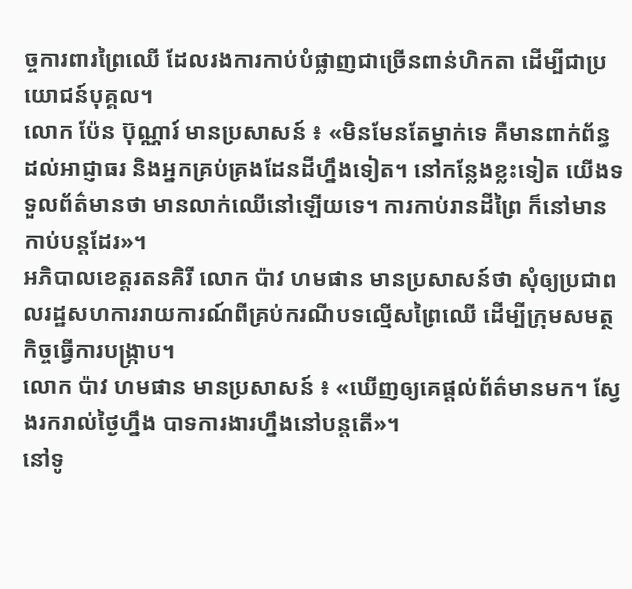ច្ចការពារព្រៃឈើ ដែលរងការកាប់បំផ្លាញជាច្រើនពាន់ហិកតា ដើម្បីជាប្រយោជន៍បុគ្គល។
លោក ប៉ែន ប៊ុណ្ណារ៍ មានប្រសាសន៍ ៖ «មិនមែនតែម្នាក់ទេ គឺមានពាក់ព័ន្ធដល់អាជ្ញាធរ និងអ្នកគ្រប់គ្រងដែនដីហ្នឹងទៀត។ នៅកន្លែងខ្លះទៀត យើងទទួលព័ត៌មានថា មានលាក់ឈើនៅឡើយទេ។ ការកាប់រានដីព្រៃ ក៏នៅមានកាប់បន្តដែរ»។
អភិបាលខេត្តរតនគិរី លោក ប៉ាវ ហមផាន មានប្រសាសន៍ថា សុំឲ្យប្រជាពលរដ្ឋសហការរាយការណ៍ពីគ្រប់ករណីបទល្មើសព្រៃឈើ ដើម្បីក្រុមសមត្ថកិច្ចធ្វើការបង្ក្រាប។
លោក ប៉ាវ ហមផាន មានប្រសាសន៍ ៖ «ឃើញឲ្យគេផ្ដល់ព័ត៌មានមក។ ស្វែងរករាល់ថ្ងៃហ្នឹង បាទការងារហ្នឹងនៅបន្តតើ»។
នៅទូ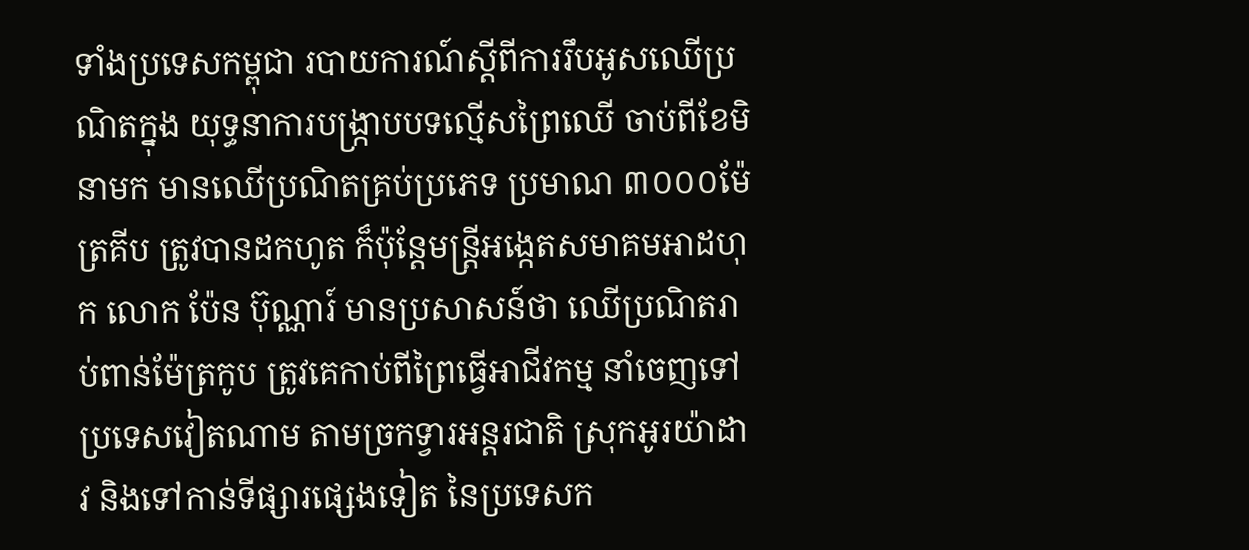ទាំងប្រទេសកម្ពុជា របាយការណ៍ស្ដីពីការរឹបអូសឈើប្រណិតក្នុង យុទ្ធនាការបង្ក្រាបបទល្មើសព្រៃឈើ ចាប់ពីខែមិនាមក មានឈើប្រណិតគ្រប់ប្រភេទ ប្រមាណ ៣០០០ម៉ែត្រគីប ត្រូវបានដកហូត ក៏ប៉ុន្តែមន្ត្រីអង្កេតសមាគមអាដហុក លោក ប៉ែន ប៊ុណ្ណារ៍ មានប្រសាសន៍ថា ឈើប្រណិតរាប់ពាន់ម៉ែត្រកូប ត្រូវគេកាប់ពីព្រៃធ្វើអាជីវកម្ម នាំចេញទៅប្រទេសវៀតណាម តាមច្រកទ្វារអន្តរជាតិ ស្រុកអូរយ៉ាដាវ និងទៅកាន់ទីផ្សារផ្សេងទៀត នៃប្រទេសក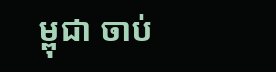ម្ពុជា ចាប់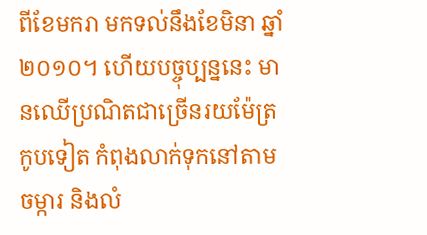ពីខែមករា មកទល់នឹងខែមិនា ឆ្នាំ២០១០។ ហើយបច្ចុប្បន្ននេះ មានឈើប្រណិតជាច្រើនរយម៉ែត្រកូបទៀត កំពុងលាក់ទុកនៅតាមចម្ការ និងលំ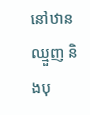នៅឋានឈ្មួញ និងបុ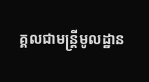គ្គលជាមន្ត្រីមូលដ្ឋាន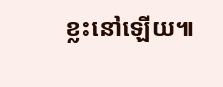ខ្លះនៅឡើយ៕